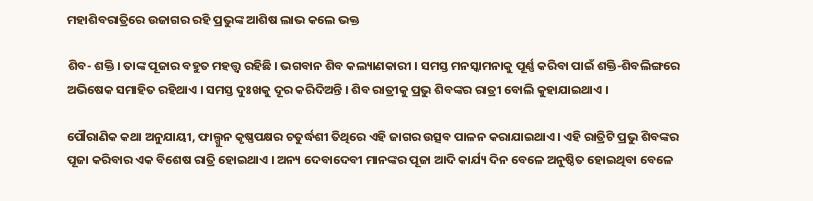ମହାଶିବରାତ୍ରିରେ ଉଜାଗର ରହି ପ୍ରଭୁଙ୍କ ଆଶିଷ ଲାଭ କଲେ ଭକ୍ତ

ଶିବ- ଶକ୍ତି । ତାଙ୍କ ପୂଜାର ବହୁତ ମହତ୍ତ୍ବ ରହିଛି । ଭଗବାନ ଶିବ କଲ୍ୟାଣକାରୀ । ସମସ୍ତ ମନସ୍କାମନାକୁ ପୂର୍ଣ୍ଣ କରିବା ପାଇଁ ଶକ୍ତି-ଶିବଲିଙ୍ଗରେ ଅଭିଷେକ ସମାହିତ ରହିଥାଏ । ସମସ୍ତ ଦୁଃଖକୁ ଦୂର କରିଦିଅନ୍ତି । ଶିବ ରାତ୍ରୀକୁ ପ୍ରଭୁ ଶିବଙ୍କର ରାତ୍ରୀ ବୋଲି କୁହାଯାଇଥାଏ ।

ପୌରାଣିକ କଥା ଅନୁଯାୟୀ, ଫାଲ୍ଗୁନ କୃଷ୍ଣପକ୍ଷର ଚତୁର୍ଦ୍ଧଶୀ ତିଥିରେ ଏହି ଜାଗର ଉତ୍ସବ ପାଳନ କରାଯାଇଥାଏ । ଏହି ରାତ୍ରିଟି ପ୍ରଭୁ ଶିବଙ୍କର ପୂଜା କରିବାର ଏକ ବିଶେଷ ରାତ୍ରି ହୋଇଥାଏ । ଅନ୍ୟ ଦେବାଦେବୀ ମାନଙ୍କର ପୂଜା ଆଦି କାର୍ଯ୍ୟ ଦିନ ବେଳେ ଅନୁଷ୍ଠିତ ହୋଇଥିବା ବେଳେ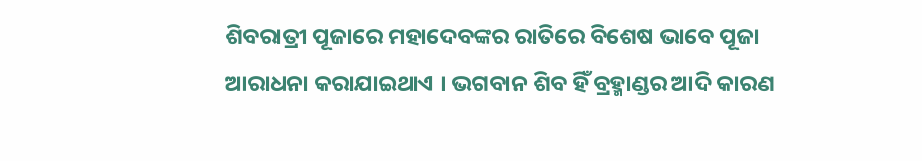ଶିବରାତ୍ରୀ ପୂଜାରେ ମହାଦେବଙ୍କର ରାତିରେ ବିଶେଷ ଭାବେ ପୂଜା ଆରାଧନା କରାଯାଇଥାଏ । ଭଗବାନ ଶିବ ହିଁ ବ୍ରହ୍ମାଣ୍ଡର ଆଦି କାରଣ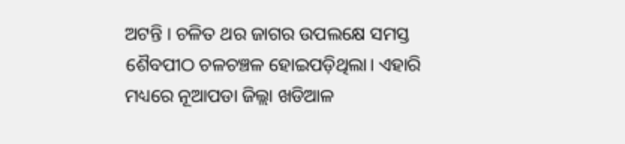ଅଟନ୍ତି । ଚଳିତ ଥର ଜାଗର ଉପଲକ୍ଷେ ସମସ୍ତ ଶୈବପୀଠ ଚଳଚଞ୍ଚଳ ହୋଇପଡ଼ିଥିଲା। ଏହାରି ମଧ୍ୟରେ ନୂଆପଡା ଜିଲ୍ଲା ଖଡିଆଳ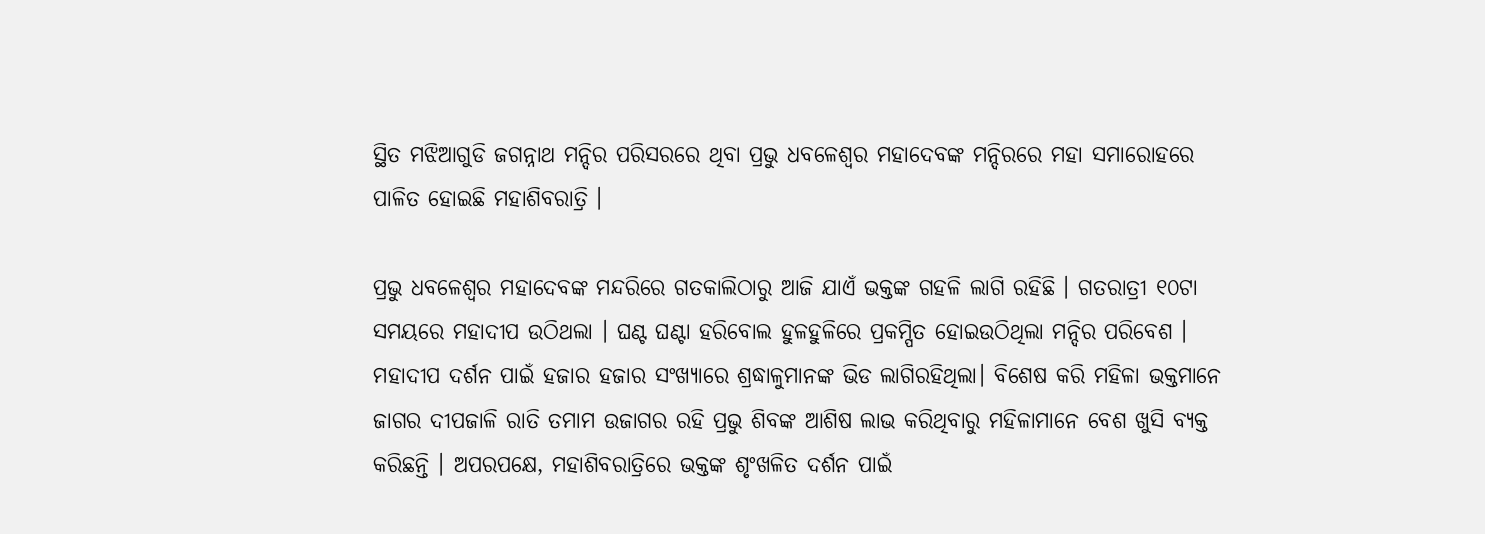ସ୍ଥିତ ମଝିଆଗୁଡି ଜଗନ୍ନାଥ ମନ୍ଦିର ପରିସରରେ ଥିବା ପ୍ରଭୁ ଧବଳେଶ୍ଵର ମହାଦେବଙ୍କ ମନ୍ଦିରରେ ମହା ସମାରୋହରେ ପାଳିତ ହୋଇଛି ମହାଶିବରାତ୍ରି ।

ପ୍ରଭୁ ଧବଳେଶ୍ଵର ମହାଦେବଙ୍କ ମନ୍ଦରିରେ ଗତକାଲିଠାରୁ ଆଜି ଯାଏଁ ଭକ୍ତଙ୍କ ଗହଳି ଲାଗି ରହିଛି । ଗତରାତ୍ରୀ ୧୦ଟା ସମୟରେ ମହାଦୀପ ଉଠିଥଲା । ଘଣ୍ଟ ଘଣ୍ଟା ହରିବୋଲ ହୁଳହୁଳିରେ ପ୍ରକମ୍ପିତ ହୋଇଉଠିଥିଲା ମନ୍ଦିର ପରିବେଶ । ମହାଦୀପ ଦର୍ଶନ ପାଇଁ ହଜାର ହଜାର ସଂଖ୍ୟାରେ ଶ୍ରଦ୍ଧାଳୁମାନଙ୍କ ଭିଡ ଲାଗିରହିଥିଲା। ବିଶେଷ କରି ମହିଳା ଭକ୍ତମାନେ ଜାଗର ଦୀପଜାଳି ରାତି ତମାମ ଉଜାଗର ରହି ପ୍ରଭୁ ଶିବଙ୍କ ଆଶିଷ ଲାଭ କରିଥିବାରୁ ମହିଳାମାନେ ବେଶ ଖୁସି ବ୍ୟକ୍ତ କରିଛନ୍ତି । ଅପରପକ୍ଷେ, ମହାଶିବରାତ୍ରିରେ ଭକ୍ତଙ୍କ ଶୃଂଖଳିତ ଦର୍ଶନ ପାଇଁ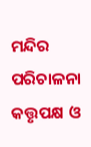ମନ୍ଦିର ପରିଚାଳନା କତ୍ତୃପକ୍ଷ ଓ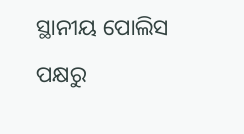ସ୍ଥାନୀୟ ପୋଲିସ ପକ୍ଷରୁ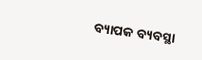ବ୍ୟାପକ ବ୍ୟବସ୍ଥା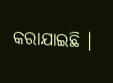କରାଯାଇଛି ।